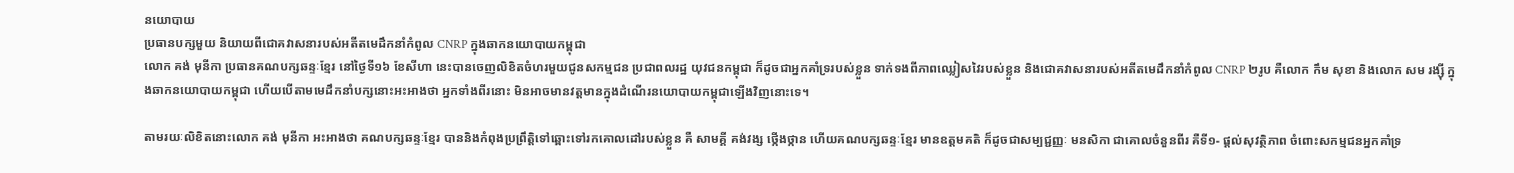នយោបាយ
ប្រធានបក្សមួយ និយាយពីជោគវាសនារបស់អតីតមេដឹកនាំកំពូល CNRP ក្នុងឆាកនយោបាយកម្ពុជា
លោក គង់ មុនីកា ប្រធានគណបក្សឆន្ទៈខ្មែរ នៅថ្ងៃទី១៦ ខែសីហា នេះបានចេញលិខិតចំហរមួយជូនសកម្មជន ប្រជាពលរដ្ឋ យុវជនកម្ពុជា ក៏ដូចជាអ្នកគាំទ្ររបស់ខ្លួន ទាក់ទងពីភាពឈ្លៀសវៃរបស់ខ្លួន និងជោគវាសនារបស់អតីតមេដឹកនាំកំពូល CNRP ២រូប គឺលោក កឹម សុខា និងលោក សម រង្ស៊ី ក្នុងឆាកនយោបាយកម្ពុជា ហើយបើតាមមេដឹកនាំបក្សនោះអះអាងថា អ្នកទាំងពីរនោះ មិនអាចមានវត្តមានក្នុងដំណើរនយោបាយកម្ពុជាឡើងវិញនោះទេ។

តាមរយៈលិខិតនោះលោក គង់ មុនីកា អះអាងថា គណបក្សឆន្ទៈខ្មែរ បាននិងកំពុងប្រព្រឹត្តិទៅឆ្ពោះទៅរកគោលដៅរបស់ខ្លួន គឺ សាមគ្គី គង់វង្ស ថ្កើងថ្កាន ហើយគណបក្សឆន្ទៈខ្មែរ មានឧត្តមគតិ ក៏ដូចជាសម្បជ្ជញ្ញៈ មនសិកា ជាគោលចំនួនពីរ គឺទី១- ផ្តល់សុវត្ថិភាព ចំពោះសកម្មជនអ្នកគាំទ្រ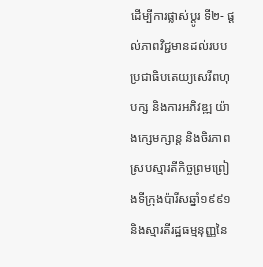ដើម្បីការផ្លាស់ប្តូរ ទី២- ផ្ដល់ភាពវិជ្ជមានដល់របបប្រជាធិបតេយ្យសេរីពហុបក្ស និងការអភិវឌ្ឍ យ៉ាងក្សេមក្សាន្ត និងចិរភាព ស្របស្មារតីកិច្ចព្រមព្រៀងទីក្រុងប៉ារីសឆ្នាំ១៩៩១ និងស្មារតីរដ្ឋធម្មនុញ្ញនៃ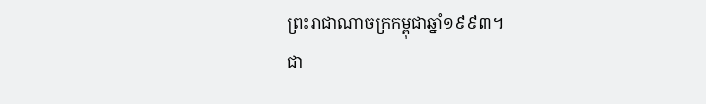ព្រះរាជាណាចក្រកម្ពុជាឆ្នាំ១៩៩៣។
ជា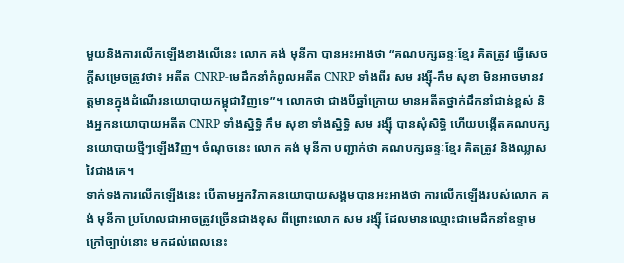មួយនិងការលើកឡើងខាងលើនេះ លោក គង់ មុនីកា បានអះអាងថា “គណបក្សឆន្ទៈខ្មែរ គិតត្រូវ ធ្វើសេចក្តីសម្រេចត្រូវថា៖ អតីត CNRP-មេដឹកនាំកំពូលអតីត CNRP ទាំងពីរ សម រង្ស៊ី-កឹម សុខា មិនអាចមានវត្តមានក្នុងដំណើរនយោបាយកម្ពុជាវិញទេ”។ លោកថា ជាងបីឆ្នាំក្រោយ មានអតីតថ្នាក់ដឹកនាំជាន់ខ្ពស់ និងអ្នកនយោបាយអតីត CNRP ទាំងស្និទ្ធិ កឹម សុខា ទាំងស្និទ្ធិ សម រង្ស៊ី បានសុំសិទ្ធិ ហើយបង្កើតគណបក្សនយោបាយថ្មីៗឡើងវិញ។ ចំណុចនេះ លោក គង់ មុនីកា បញ្ជាក់ថា គណបក្សឆន្ទៈខ្មែរ គិតត្រូវ និងឈ្លាសវៃជាងគេ។
ទាក់ទងការលើកឡើងនេះ បើតាមអ្នកវិភាគនយោបាយសង្គមបានអះអាងថា ការលើកឡើងរបស់លោក គង់ មុនីកា ប្រហែលជាអាចត្រូវច្រើនជាងខុស ពីព្រោះលោក សម រង្ស៊ី ដែលមានឈ្មោះជាមេដឹកនាំឧទ្ទាមក្រៅច្បាប់នោះ មកដល់ពេលនេះ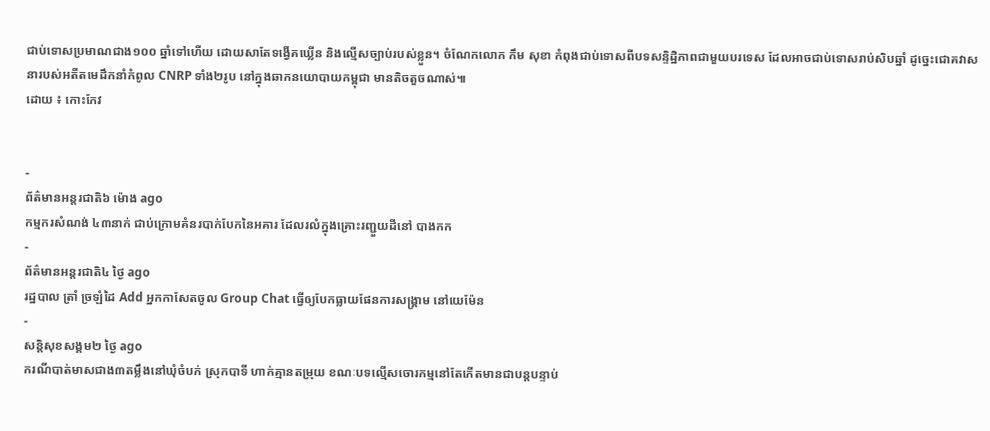ជាប់ទោសប្រមាណជាង១០០ ឆ្នាំទៅហើយ ដោយសាតែទង្វើគឃ្លើន និងល្មើសច្បាប់របស់ខ្លួន។ ចំណែកលោក កឹម សុខា កំពុងជាប់ទោសពីបទសន្ទិដ្ឋិភាពជាមួយបរទេស ដែលអាចជាប់ទោសរាប់សិបឆ្នាំ ដូច្នេះជោគវាសនារបស់អតីតមេដឹកនាំកំពូល CNRP ទាំង២រូប នៅក្នុងឆាកនយោបាយកម្ពុជា មានតិចតួចណាស់៕
ដោយ ៖ កោះកែវ


-
ព័ត៌មានអន្ដរជាតិ៦ ម៉ោង ago
កម្មករសំណង់ ៤៣នាក់ ជាប់ក្រោមគំនរបាក់បែកនៃអគារ ដែលរលំក្នុងគ្រោះរញ្ជួយដីនៅ បាងកក
-
ព័ត៌មានអន្ដរជាតិ៤ ថ្ងៃ ago
រដ្ឋបាល ត្រាំ ច្រឡំដៃ Add អ្នកកាសែតចូល Group Chat ធ្វើឲ្យបែកធ្លាយផែនការសង្គ្រាម នៅយេម៉ែន
-
សន្តិសុខសង្គម២ ថ្ងៃ ago
ករណីបាត់មាសជាង៣តម្លឹងនៅឃុំចំបក់ ស្រុកបាទី ហាក់គ្មានតម្រុយ ខណៈបទល្មើសចោរកម្មនៅតែកើតមានជាបន្តបន្ទាប់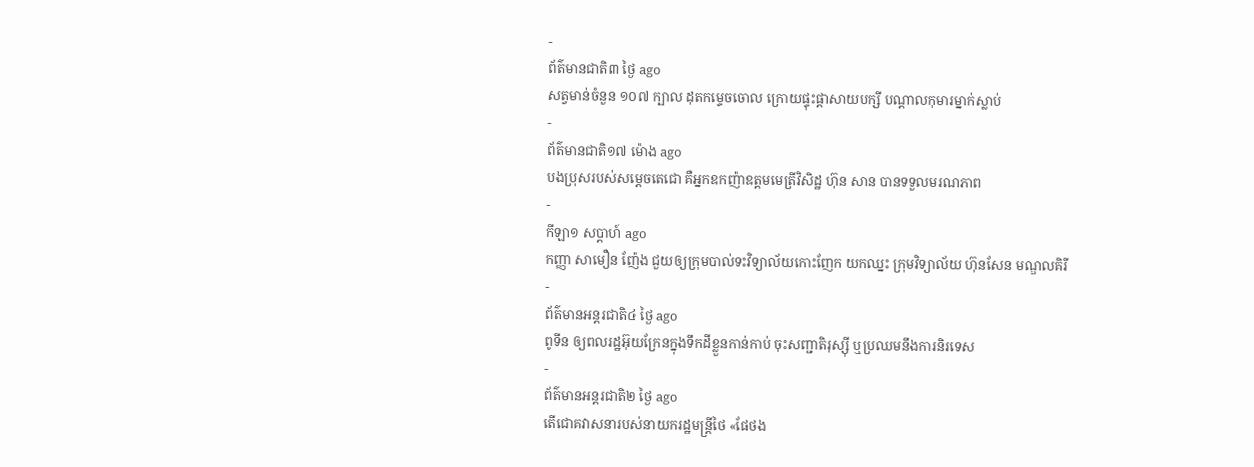-
ព័ត៌មានជាតិ៣ ថ្ងៃ ago
សត្វមាន់ចំនួន ១០៧ ក្បាល ដុតកម្ទេចចោល ក្រោយផ្ទុះផ្ដាសាយបក្សី បណ្តាលកុមារម្នាក់ស្លាប់
-
ព័ត៌មានជាតិ១៧ ម៉ោង ago
បងប្រុសរបស់សម្ដេចតេជោ គឺអ្នកឧកញ៉ាឧត្តមមេត្រីវិសិដ្ឋ ហ៊ុន សាន បានទទួលមរណភាព
-
កីឡា១ សប្តាហ៍ ago
កញ្ញា សាមឿន ញ៉ែង ជួយឲ្យក្រុមបាល់ទះវិទ្យាល័យកោះញែក យកឈ្នះ ក្រុមវិទ្យាល័យ ហ៊ុនសែន មណ្ឌលគិរី
-
ព័ត៌មានអន្ដរជាតិ៤ ថ្ងៃ ago
ពូទីន ឲ្យពលរដ្ឋអ៊ុយក្រែនក្នុងទឹកដីខ្លួនកាន់កាប់ ចុះសញ្ជាតិរុស្ស៊ី ឬប្រឈមនឹងការនិរទេស
-
ព័ត៌មានអន្ដរជាតិ២ ថ្ងៃ ago
តើជោគវាសនារបស់នាយករដ្ឋមន្ត្រីថៃ «ផែថង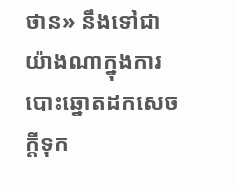ថាន» នឹងទៅជាយ៉ាងណាក្នុងការបោះឆ្នោតដកសេចក្តីទុក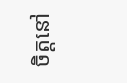ចិត្តនៅ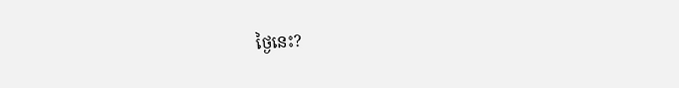ថ្ងៃនេះ?